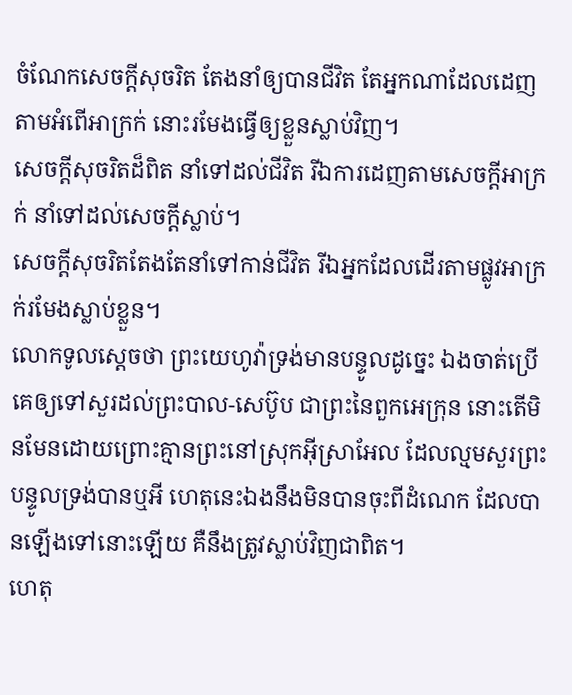ចំណែកសេចក្ដីសុចរិត តែងនាំឲ្យបានជីវិត តែអ្នកណាដែលដេញតាមអំពើអាក្រក់ នោះរមែងធ្វើឲ្យខ្លួនស្លាប់វិញ។
សេចក្ដីសុចរិតដ៏ពិត នាំទៅដល់ជីវិត រីឯការដេញតាមសេចក្ដីអាក្រក់ នាំទៅដល់សេចក្ដីស្លាប់។
សេចក្ដីសុចរិតតែងតែនាំទៅកាន់ជីវិត រីឯអ្នកដែលដើរតាមផ្លូវអាក្រក់រមែងស្លាប់ខ្លួន។
លោកទូលស្តេចថា ព្រះយេហូវ៉ាទ្រង់មានបន្ទូលដូច្នេះ ឯងចាត់ប្រើគេឲ្យទៅសួរដល់ព្រះបាល-សេប៊ូប ជាព្រះនៃពួកអេក្រុន នោះតើមិនមែនដោយព្រោះគ្មានព្រះនៅស្រុកអ៊ីស្រាអែល ដែលល្មមសួរព្រះបន្ទូលទ្រង់បានឬអី ហេតុនេះឯងនឹងមិនបានចុះពីដំណេក ដែលបានឡើងទៅនោះឡើយ គឺនឹងត្រូវស្លាប់វិញជាពិត។
ហេតុ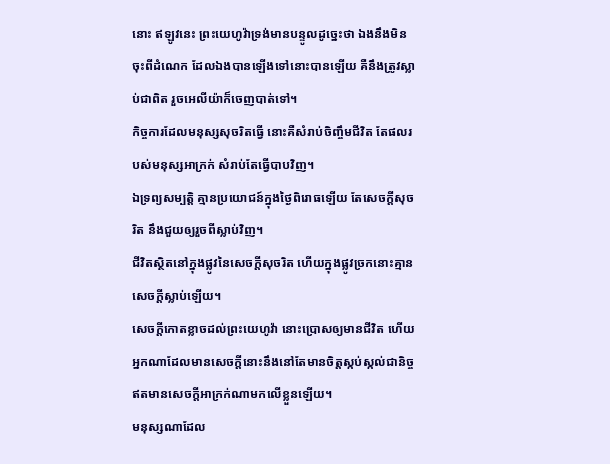នោះ ឥឡូវនេះ ព្រះយេហូវ៉ាទ្រង់មានបន្ទូលដូច្នេះថា ឯងនឹងមិនចុះពីដំណេក ដែលឯងបានឡើងទៅនោះបានឡើយ គឺនឹងត្រូវស្លាប់ជាពិត រួចអេលីយ៉ាក៏ចេញបាត់ទៅ។
កិច្ចការដែលមនុស្សសុចរិតធ្វើ នោះគឺសំរាប់ចិញ្ចឹមជីវិត តែផលរបស់មនុស្សអាក្រក់ សំរាប់តែធ្វើបាបវិញ។
ឯទ្រព្យសម្បត្តិ គ្មានប្រយោជន៍ក្នុងថ្ងៃពិរោធឡើយ តែសេចក្ដីសុចរិត នឹងជួយឲ្យរួចពីស្លាប់វិញ។
ជីវិតស្ថិតនៅក្នុងផ្លូវនៃសេចក្ដីសុចរិត ហើយក្នុងផ្លូវច្រកនោះគ្មានសេចក្ដីស្លាប់ឡើយ។
សេចក្ដីកោតខ្លាចដល់ព្រះយេហូវ៉ា នោះប្រោសឲ្យមានជីវិត ហើយអ្នកណាដែលមានសេចក្ដីនោះនឹងនៅតែមានចិត្តស្កប់ស្កល់ជានិច្ច ឥតមានសេចក្ដីអាក្រក់ណាមកលើខ្លួនឡើយ។
មនុស្សណាដែល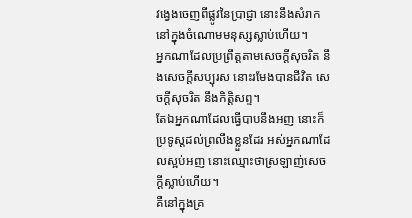វង្វេងចេញពីផ្លូវនៃប្រាជ្ញា នោះនឹងសំរាកនៅក្នុងចំណោមមនុស្សស្លាប់ហើយ។
អ្នកណាដែលប្រព្រឹត្តតាមសេចក្ដីសុចរិត នឹងសេចក្ដីសប្បុរស នោះរមែងបានជីវិត សេចក្ដីសុចរិត នឹងកិត្តិសព្ទ។
តែឯអ្នកណាដែលធ្វើបាបនឹងអញ នោះក៏ប្រទូស្តដល់ព្រលឹងខ្លួនដែរ អស់អ្នកណាដែលស្អប់អញ នោះឈ្មោះថាស្រឡាញ់សេចក្ដីស្លាប់ហើយ។
គឺនៅក្នុងគ្រ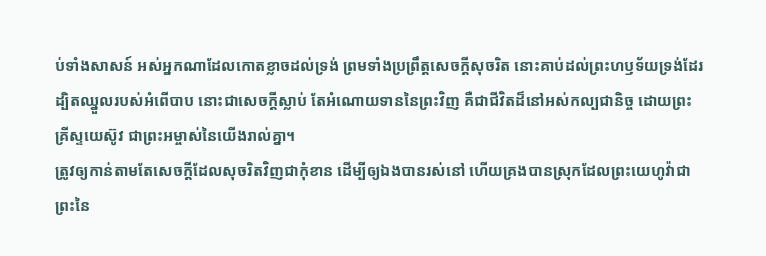ប់ទាំងសាសន៍ អស់អ្នកណាដែលកោតខ្លាចដល់ទ្រង់ ព្រមទាំងប្រព្រឹត្តសេចក្ដីសុចរិត នោះគាប់ដល់ព្រះហឫទ័យទ្រង់ដែរ
ដ្បិតឈ្នួលរបស់អំពើបាប នោះជាសេចក្ដីស្លាប់ តែអំណោយទាននៃព្រះវិញ គឺជាជីវិតដ៏នៅអស់កល្បជានិច្ច ដោយព្រះគ្រីស្ទយេស៊ូវ ជាព្រះអម្ចាស់នៃយើងរាល់គ្នា។
ត្រូវឲ្យកាន់តាមតែសេចក្ដីដែលសុចរិតវិញជាកុំខាន ដើម្បីឲ្យឯងបានរស់នៅ ហើយគ្រងបានស្រុកដែលព្រះយេហូវ៉ាជាព្រះនៃ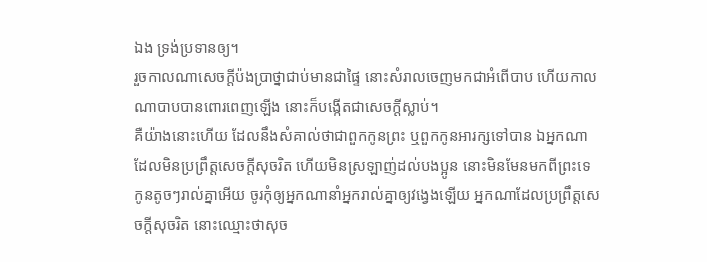ឯង ទ្រង់ប្រទានឲ្យ។
រួចកាលណាសេចក្ដីប៉ងប្រាថ្នាជាប់មានជាផ្ទៃ នោះសំរាលចេញមកជាអំពើបាប ហើយកាលណាបាបបានពោរពេញឡើង នោះក៏បង្កើតជាសេចក្ដីស្លាប់។
គឺយ៉ាងនោះហើយ ដែលនឹងសំគាល់ថាជាពួកកូនព្រះ ឬពួកកូនអារក្សទៅបាន ឯអ្នកណាដែលមិនប្រព្រឹត្តសេចក្ដីសុចរិត ហើយមិនស្រឡាញ់ដល់បងប្អូន នោះមិនមែនមកពីព្រះទេ
កូនតូចៗរាល់គ្នាអើយ ចូរកុំឲ្យអ្នកណានាំអ្នករាល់គ្នាឲ្យវង្វេងឡើយ អ្នកណាដែលប្រព្រឹត្តសេចក្ដីសុចរិត នោះឈ្មោះថាសុច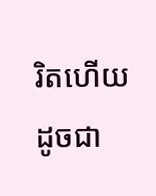រិតហើយ ដូចជា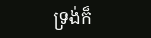ទ្រង់ក៏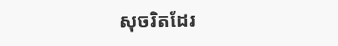សុចរិតដែរ